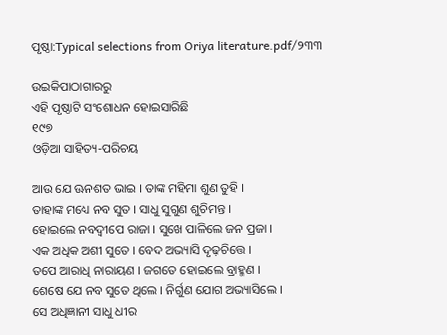ପୃଷ୍ଠା:Typical selections from Oriya literature.pdf/୨୩୩

ଉଇକିପାଠାଗାର‌ରୁ
ଏହି ପୃଷ୍ଠାଟି ସଂଶୋଧନ ହୋଇସାରିଛି
୧୯୭
ଓଡ଼ିଆ ସାହିତ୍ୟ-ପରିଚୟ

ଆଉ ଯେ ଊନଶତ ଭାଇ । ତାଙ୍କ ମହିମା ଶୁଣ ତୁହି ।
ତାହାଙ୍କ ମଧ୍ୟେ ନ‌ବ ସୁତ । ସାଧୁ ସୁଗୁଣ ଶୁଚିମନ୍ତ ।
ହୋଇଲେ ନ‌ବଦ୍ୱୀପେ ରାଜା । ସୁଖେ ପାଳିଲେ ଜନ ପ୍ରଜା ।
ଏକ ଅଧିକ ଅଶୀ ସୁତେ । ବେଦ ଅଭ୍ୟାସି ଦୃଢ଼ଚିତ୍ତେ ।
ତପେ ଆରାଧି ନାରାୟଣ । ଜଗତେ ହୋଇଲେ ବ୍ରାହ୍ମଣ ।
ଶେଷେ ଯେ ନ‌ବ ସୁତେ ଥିଲେ । ନିର୍ଗୁଣ ଯୋଗ ଅଭ୍ୟାସିଲେ ।
ସେ ଅଧିଜ୍ଞାନୀ ସାଧୁ ଧୀର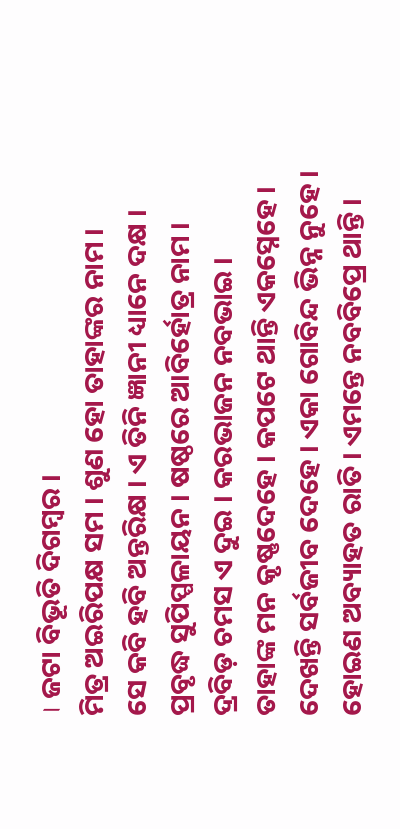। ଜଟା ବିଭୂତି ଦିଗମ୍ବର ।
ମିତ୍ର ଅଇରିପକ୍ଷ ସମ । ଶୁଣ ହୋ ତାହାଙ୍କର ନାମ ।
ସେ କବି ହବି ଅନ୍ତରିକ୍ଷ । ଏ ତିନି ଜ୍ଞାନୀ ଧ୍ୟାନେ ଦକ୍ଷ ।
ପ୍ରବୃଦ୍ଧ ସୁପିପ୍ପଳାୟନ । ଷଷ୍ଠରେ ଆବିର୍ହୋତ୍ର ନାମ ।
ଦ୍ରବିଡ଼ ଚମସ ଏ ଦୁଇ । କରଭାଜନ ନ‌ବଭାଇ ।
ତାହାଙ୍କ ମନ କୃଷ୍ଣଦେହେ । କପଟେ ଥାନ୍ତି ଏକସ୍ନେହେ ।
ଦେଖନ୍ତି ସର୍ବଜୀବ ଦେହେ । ଏକା ଗୋବିନ୍ଦ ଭିନ୍ନ ନୁହେ ।
ହୋଇଣ ଅବ୍ୟାହତ ରାତି । ଏମନ୍ତେ ନ‌ବବିପ୍ରେ ଥାନ୍ତି ।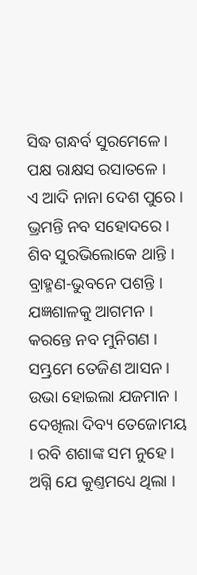ସିଦ୍ଧ ଗନ୍ଧର୍ବ ସୁରମେଳେ । ପକ୍ଷ ରାକ୍ଷସ ରସାତଳେ ।
ଏ ଆଦି ନାନା ଦେଶ ପୁରେ । ଭ୍ରମନ୍ତି ନ‌ବ ସ‌ହୋଦରେ ।
ଶିବ ସୁରଭିଲୋକେ ଥାନ୍ତି । ବ୍ରାହ୍ମଣ-ଭୁବନେ ପଶନ୍ତି ।
ଯଜ୍ଞଶାଳକୁ ଆଗମନ । କରନ୍ତେ ନ‌ବ ମୁନିଗଣ ।
ସମ୍ଭ୍ରମେ ତେଜିଣ ଆସନ । ଉଭା ହୋଇଲା ଯଜମାନ ।
ଦେଖିଲା ଦିବ୍ୟ ତେଜୋମୟ । ରବି ଶଶାଙ୍କ ସମ ନୁହେ ।
ଅଗ୍ନି ଯେ କୁଣ୍ତମଧ୍ୟେ ଥିଲା ।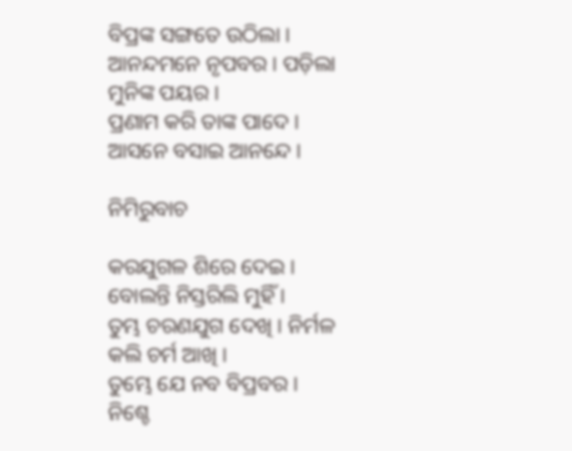ବିପ୍ରଙ୍କ ସଙ୍ଗତେ ଉଠିଲା ।
ଆନନ୍ଦମନେ ନୃପବର । ପଡ଼ିଲା ମୁନିଙ୍କ ପୟର ।
ପ୍ରଣାମ କରି ତାଙ୍କ ପାଦେ । ଆସନେ ବସାଇ ଆନନ୍ଦେ ।

ନିମିରୁବାଚ

କର‌ଯୁଗଳ ଶିରେ ଦେଇ । ବୋଲନ୍ତି ନିସ୍ତରିଲି ମୁହିଁ ।
ତୁମ୍ଭ ଚରଣ‌ଯୁଗ ଦେଖି । ନିର୍ମଳ କଲି ଚର୍ମ ଆଖି ।
ତୁମ୍ଭେ ଯେ ନ‌ବ ବିପ୍ରବର । ନିଶ୍ଚେ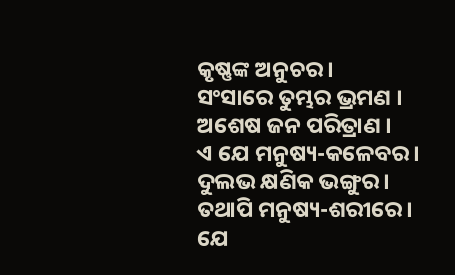କୃଷ୍ଣଙ୍କ ଅନୁଚର ।
ସଂସାରେ ତୁମ୍ଭର ଭ୍ରମଣ । ଅଶେଷ ଜନ ପରିତ୍ରାଣ ।
ଏ ଯେ ମନୁଷ୍ୟ-କଳେବର । ଦୁଲଭ କ୍ଷଣିକ ଭଙ୍ଗୁର ।
ତ‌ଥାପି ମନୁଷ୍ୟ-ଶରୀରେ । ଯେ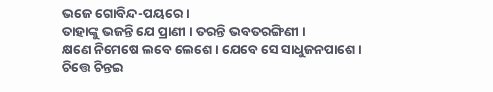ଭଜେ ଗୋବିନ୍ଦ-ପୟରେ ।
ତାହାଙ୍କୁ ଭଜନ୍ତି ଯେ ପ୍ରାଣୀ । ତରନ୍ତି ଭବତରଙ୍ଗିଣୀ ।
କ୍ଷଣେ ନିମେଷେ ଲବେ ଲେଶେ । ଯେବେ ସେ ସାଧୁଜନପାଶେ ।
ଚିତ୍ତେ ଚିନ୍ତଇ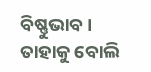ବିଷ୍ଣୁଭାବ । ତାହାକୁ ବୋଲି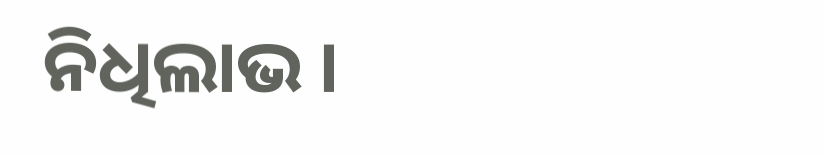ନିଧିଲାଭ ।